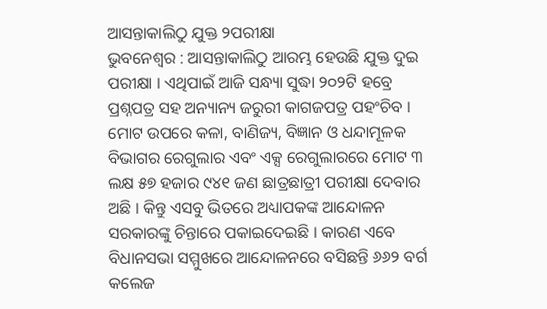ଆସନ୍ତାକାଲିଠୁ ଯୁକ୍ତ ୨ପରୀକ୍ଷା
ଭୁବନେଶ୍ୱର : ଆସନ୍ତାକାଲିଠୁ ଆରମ୍ଭ ହେଉଛି ଯୁକ୍ତ ଦୁଇ ପରୀକ୍ଷା । ଏଥିପାଇଁ ଆଜି ସନ୍ଧ୍ୟା ସୁଦ୍ଧା ୨୦୨ଟି ହବ୍ରେ ପ୍ରଶ୍ନପତ୍ର ସହ ଅନ୍ୟାନ୍ୟ ଜରୁରୀ କାଗଜପତ୍ର ପହଂଚିବ । ମୋଟ ଉପରେ କଳା, ବାଣିଜ୍ୟ, ବିଜ୍ଞାନ ଓ ଧନ୍ଦାମୂଳକ ବିଭାଗର ରେଗୁଲାର ଏବଂ ଏକ୍ସ ରେଗୁଲାରରେ ମୋଟ ୩ ଲକ୍ଷ ୫୭ ହଜାର ୯୪୧ ଜଣ ଛାତ୍ରଛାତ୍ରୀ ପରୀକ୍ଷା ଦେବାର ଅଛି । କିନ୍ତୁ ଏସବୁ ଭିତରେ ଅଧ୍ୟାପକଙ୍କ ଆନ୍ଦୋଳନ ସରକାରଙ୍କୁ ଚିନ୍ତାରେ ପକାଇଦେଇଛି । କାରଣ ଏବେ ବିଧାନସଭା ସମ୍ମୁଖରେ ଆନ୍ଦୋଳନରେ ବସିଛନ୍ତି ୬୬୨ ବର୍ଗ କଲେଜ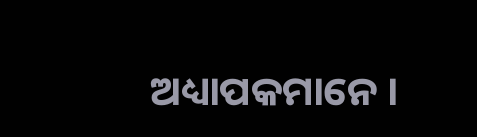ଅଧ୍ୟାପକମାନେ ।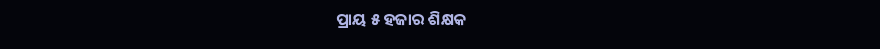ପ୍ରାୟ ୫ ହଜାର ଶିକ୍ଷକ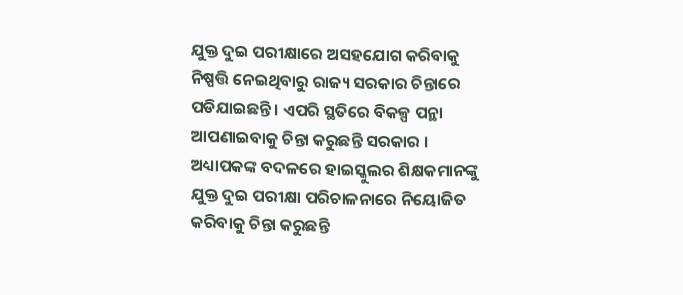ଯୁକ୍ତ ଦୁଇ ପରୀକ୍ଷାରେ ଅସହଯୋଗ କରିବାକୁ ନିଷ୍ପତ୍ତି ନେଇଥିବାରୁ ରାଜ୍ୟ ସରକାର ଚିନ୍ତାରେ ପଡିଯାଇଛନ୍ତି । ଏପରି ସ୍ଥତିରେ ବିକଳ୍ପ ପନ୍ଥା ଆପଣାଇବାକୁ ଚିନ୍ତା କରୁଛନ୍ତି ସରକାର । ଅଧ୍ୟାପକଙ୍କ ବଦଳରେ ହାଇସ୍କୁଲର ଶିକ୍ଷକମାନଙ୍କୁ ଯୁକ୍ତ ଦୁଇ ପରୀକ୍ଷା ପରିଚାଳନାରେ ନିୟୋଜିତ କରିବାକୁ ଚିନ୍ତା କରୁଛନ୍ତି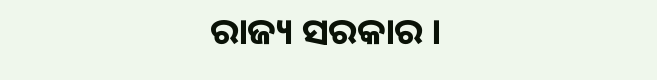ରାଜ୍ୟ ସରକାର ।